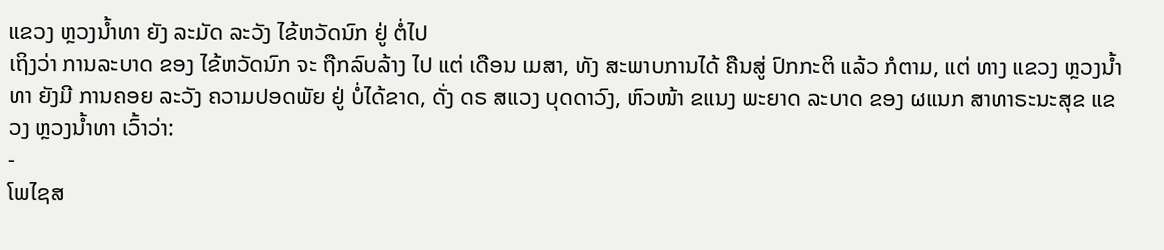ແຂວງ ຫຼວງນ້ຳທາ ຍັງ ລະມັດ ລະວັງ ໄຂ້ຫວັດນົກ ຢູ່ ຕໍ່ໄປ
ເຖິງວ່າ ການລະບາດ ຂອງ ໄຂ້ຫວັດນົກ ຈະ ຖືກລົບລ້າງ ໄປ ແຕ່ ເດືອນ ເມສາ, ທັງ ສະພາບການໄດ້ ຄືນສູ່ ປົກກະຕິ ແລ້ວ ກໍຕາມ, ແຕ່ ທາງ ແຂວງ ຫຼວງນ້ຳທາ ຍັງມີ ການຄອຍ ລະວັງ ຄວາມປອດພັຍ ຢູ່ ບໍ່ໄດ້ຂາດ, ດັ່ງ ດຣ ສແວງ ບຸດດາວົງ, ຫົວໜ້າ ຂແນງ ພະຍາດ ລະບາດ ຂອງ ຜແນກ ສາທາຣະນະສຸຂ ແຂວງ ຫຼວງນ້ຳທາ ເວົ້າວ່າ:
-
ໂພໄຊສ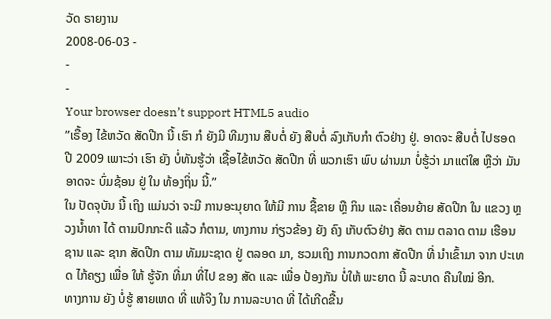ວັດ ຣາຍງານ
2008-06-03 -
-
-
Your browser doesn’t support HTML5 audio
”ເຣື້ອງ ໄຂ້ຫວັດ ສັດປີກ ນີ້ ເຮົາ ກໍ ຍັງມີ ທີມງານ ສືບຕໍ່ ຍັງ ສືບຕໍ່ ລົງເກັບກຳ ຕົວຢ່າງ ຢູ່. ອາດຈະ ສືບຕໍ່ ໄປຮອດ ປີ 2009 ເພາະວ່າ ເຮົາ ຍັງ ບໍ່ທັນຮູ້ວ່າ ເຊື້ອໄຂ້ຫວັດ ສັດປີກ ທີ່ ພວກເຮົາ ພົບ ຜ່ານມາ ບໍ່ຮູ້ວ່າ ມາແຕ່ໃສ ຫຼືວ່າ ມັນອາດຈະ ບົ່ມຊ້ອນ ຢູ່ ໃນ ທ້ອງຖິ່ນ ນີ້.”
ໃນ ປັດຈຸບັນ ນີ້ ເຖິງ ແມ່ນວ່າ ຈະມີ ການອະນຸຍາດ ໃຫ້ມີ ການ ຊື້ຂາຍ ຫຼື ກິນ ແລະ ເຄື່ອນຍ້າຍ ສັດປີກ ໃນ ແຂວງ ຫຼວງນ້ຳທາ ໄດ້ ຕາມປົກກະຕິ ແລ້ວ ກໍຕາມ, ທາງການ ກ່ຽວຂ້ອງ ຍັງ ຄົງ ເກັບຕົວຢ່າງ ສັດ ຕາມ ຕລາດ ຕາມ ເຮືອນຊານ ແລະ ຊາກ ສັດປີກ ຕາມ ທັມມະຊາດ ຢູ່ ຕລອດ ມາ, ຮວມເຖິງ ການກວດກາ ສັດປີກ ທີ່ ນຳເຂົ້າມາ ຈາກ ປະເທດ ໄກ້ຄຽງ ເພື່ອ ໃຫ້ ຮູ້ຈັກ ທີ່ມາ ທີ່ໄປ ຂອງ ສັດ ແລະ ເພື່ອ ປ້ອງກັນ ບໍ່ໃຫ້ ພະຍາດ ນີ້ ລະບາດ ຄືນໃໝ່ ອີກ.
ທາງການ ຍັງ ບໍ່ຮູ້ ສາຍເຫດ ທີ່ ແທ້ຈິງ ໃນ ການລະບາດ ທີ່ ໄດ້ເກີດຂື້ນ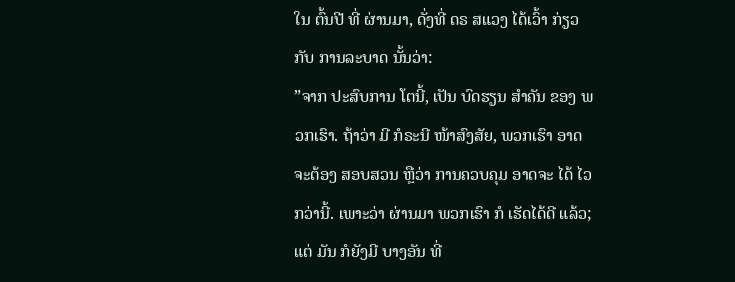ໃນ ຕົ້ນປີ ທີ່ ຜ່ານມາ, ດັ່ງທີ່ ດຣ ສແວງ ໄດ້ເວົ້າ ກ່ຽວກັບ ການລະບາດ ນັ້ນວ່າ:
”ຈາກ ປະສົບການ ໂຕນີ້, ເປັນ ບົດຮຽນ ສຳຄັນ ຂອງ ພວກເຮົາ. ຖ້າວ່າ ມີ ກໍຣະນີ ໜ້າສົງສັຍ, ພວກເຮົາ ອາດ ຈະຕ້ອງ ສອບສວນ ຫຼືວ່າ ການຄວບຄຸມ ອາດຈະ ໄດ້ ໄວກວ່ານີ້. ເພາະວ່າ ຜ່ານມາ ພວກເຮົາ ກໍ ເຮັດໄດ້ດີ ແລ້ວ; ແຕ່ ມັນ ກໍຍັງມີ ບາງອັນ ທີ່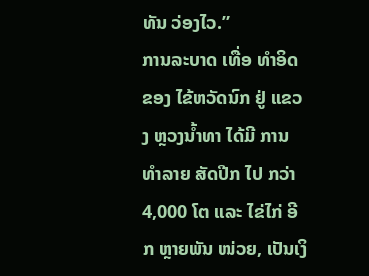ທັນ ວ່ອງໄວ.”
ການລະບາດ ເທື່ອ ທຳອິດ ຂອງ ໄຂ້ຫວັດນົກ ຢູ່ ແຂວງ ຫຼວງນ້ຳທາ ໄດ້ມີ ການທຳລາຍ ສັດປີກ ໄປ ກວ່າ 4,000 ໂຕ ແລະ ໄຂ່ໄກ່ ອີກ ຫຼາຍພັນ ໜ່ວຍ, ເປັນເງິ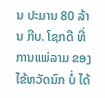ນ ປະມານ 80 ລ້ານ ກີບ. ໂຊກດີ ທີ່ການແພ່ລາມ ຂອງ ໄຂ້ຫວັດນົກ ບໍ່ ໄດ້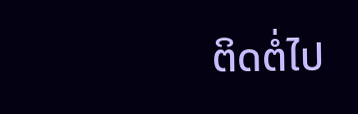ຕິດຕໍ່ໄປ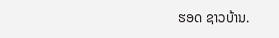ຮອດ ຊາວບ້ານ.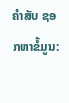ຄຳສັບ ຊອກຫາຂໍ້ມູນ: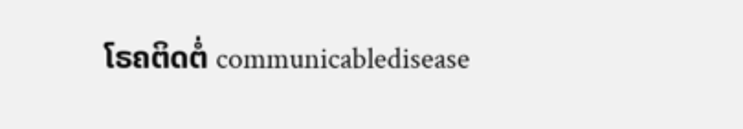ໂຣຄຕິດຕໍ່ communicabledisease